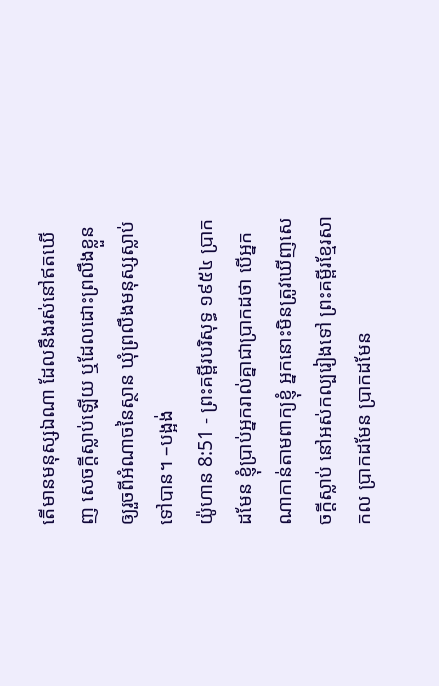តើមានមនុស្សឯណា ដែលនឹងរស់នៅឥតឃើញ សេចក្ដីស្លាប់ឡើយ ឬដែលដោះព្រលឹងខ្លួន ឲ្យរួចពីអំណាចនៃស្ថាន ឃុំព្រលឹងមនុស្សស្លាប់ទៅបាន។ –បង្អង់
យ៉ូហាន 8:51 - ព្រះគម្ពីរបរិសុទ្ធ ១៩៥៤ ប្រាកដមែន ខ្ញុំប្រាប់អ្នករាល់គ្នាជាប្រាកដថា បើអ្នកណាកាន់តាមពាក្យខ្ញុំ អ្នកនោះមិនត្រូវឃើញសេចក្ដីស្លាប់ នៅអស់កល្បរៀងទៅ ព្រះគម្ពីរខ្មែរសាកល ប្រាកដមែន ប្រាកដមែន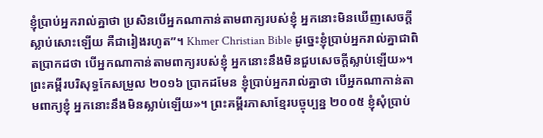ខ្ញុំប្រាប់អ្នករាល់គ្នាថា ប្រសិនបើអ្នកណាកាន់តាមពាក្យរបស់ខ្ញុំ អ្នកនោះមិនឃើញសេចក្ដីស្លាប់សោះឡើយ គឺជារៀងរហូត”។ Khmer Christian Bible ដូច្នេះខ្ញុំប្រាប់អ្នករាល់គ្នាជាពិតប្រាកដថា បើអ្នកណាកាន់តាមពាក្យរបស់ខ្ញុំ អ្នកនោះនឹងមិនជួបសេចក្ដីស្លាប់ឡើយ»។ ព្រះគម្ពីរបរិសុទ្ធកែសម្រួល ២០១៦ ប្រាកដមែន ខ្ញុំប្រាប់អ្នករាល់គ្នាថា បើអ្នកណាកាន់តាមពាក្យខ្ញុំ អ្នកនោះនឹងមិនស្លាប់ឡើយ»។ ព្រះគម្ពីរភាសាខ្មែរបច្ចុប្បន្ន ២០០៥ ខ្ញុំសុំប្រាប់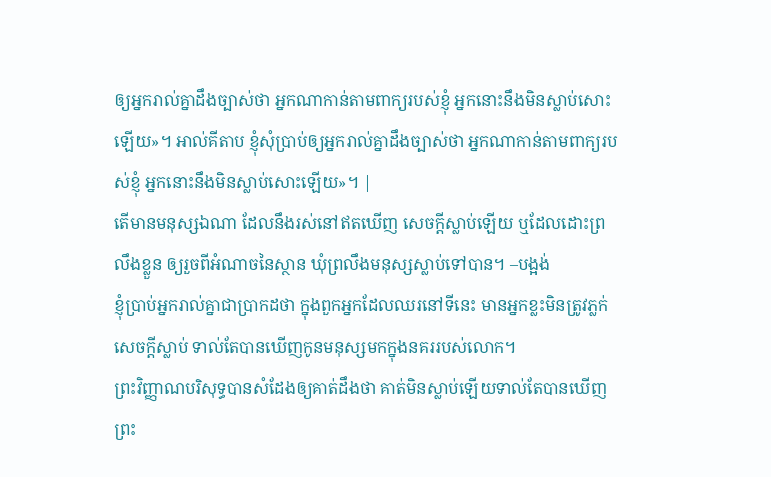ឲ្យអ្នករាល់គ្នាដឹងច្បាស់ថា អ្នកណាកាន់តាមពាក្យរបស់ខ្ញុំ អ្នកនោះនឹងមិនស្លាប់សោះឡើយ»។ អាល់គីតាប ខ្ញុំសុំប្រាប់ឲ្យអ្នករាល់គ្នាដឹងច្បាស់ថា អ្នកណាកាន់តាមពាក្យរបស់ខ្ញុំ អ្នកនោះនឹងមិនស្លាប់សោះឡើយ»។ |
តើមានមនុស្សឯណា ដែលនឹងរស់នៅឥតឃើញ សេចក្ដីស្លាប់ឡើយ ឬដែលដោះព្រលឹងខ្លួន ឲ្យរួចពីអំណាចនៃស្ថាន ឃុំព្រលឹងមនុស្សស្លាប់ទៅបាន។ –បង្អង់
ខ្ញុំប្រាប់អ្នករាល់គ្នាជាប្រាកដថា ក្នុងពួកអ្នកដែលឈរនៅទីនេះ មានអ្នកខ្លះមិនត្រូវភ្លក់សេចក្ដីស្លាប់ ទាល់តែបានឃើញកូនមនុស្សមកក្នុងនគររបស់លោក។
ព្រះវិញ្ញាណបរិសុទ្ធបានសំដែងឲ្យគាត់ដឹងថា គាត់មិនស្លាប់ឡើយទាល់តែបានឃើញព្រះ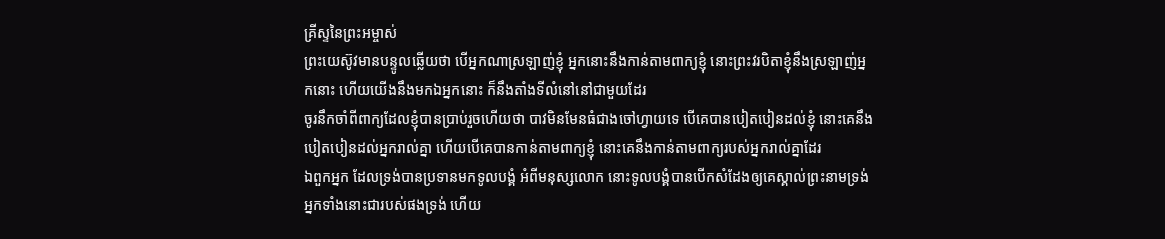គ្រីស្ទនៃព្រះអម្ចាស់
ព្រះយេស៊ូវមានបន្ទូលឆ្លើយថា បើអ្នកណាស្រឡាញ់ខ្ញុំ អ្នកនោះនឹងកាន់តាមពាក្យខ្ញុំ នោះព្រះវរបិតាខ្ញុំនឹងស្រឡាញ់អ្នកនោះ ហើយយើងនឹងមកឯអ្នកនោះ ក៏នឹងតាំងទីលំនៅនៅជាមួយដែរ
ចូរនឹកចាំពីពាក្យដែលខ្ញុំបានប្រាប់រួចហើយថា បាវមិនមែនធំជាងចៅហ្វាយទេ បើគេបានបៀតបៀនដល់ខ្ញុំ នោះគេនឹងបៀតបៀនដល់អ្នករាល់គ្នា ហើយបើគេបានកាន់តាមពាក្យខ្ញុំ នោះគេនឹងកាន់តាមពាក្យរបស់អ្នករាល់គ្នាដែរ
ឯពួកអ្នក ដែលទ្រង់បានប្រទានមកទូលបង្គំ អំពីមនុស្សលោក នោះទូលបង្គំបានបើកសំដែងឲ្យគេស្គាល់ព្រះនាមទ្រង់ អ្នកទាំងនោះជារបស់ផងទ្រង់ ហើយ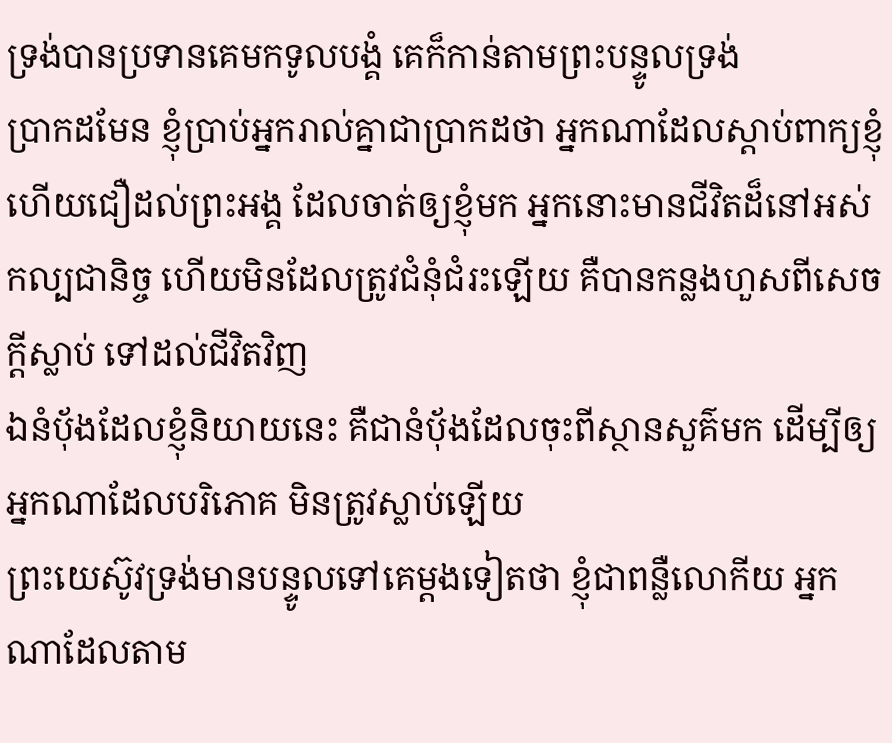ទ្រង់បានប្រទានគេមកទូលបង្គំ គេក៏កាន់តាមព្រះបន្ទូលទ្រង់
ប្រាកដមែន ខ្ញុំប្រាប់អ្នករាល់គ្នាជាប្រាកដថា អ្នកណាដែលស្តាប់ពាក្យខ្ញុំ ហើយជឿដល់ព្រះអង្គ ដែលចាត់ឲ្យខ្ញុំមក អ្នកនោះមានជីវិតដ៏នៅអស់កល្បជានិច្ច ហើយមិនដែលត្រូវជំនុំជំរះឡើយ គឺបានកន្លងហួសពីសេចក្ដីស្លាប់ ទៅដល់ជីវិតវិញ
ឯនំបុ័ងដែលខ្ញុំនិយាយនេះ គឺជានំបុ័ងដែលចុះពីស្ថានសួគ៌មក ដើម្បីឲ្យអ្នកណាដែលបរិភោគ មិនត្រូវស្លាប់ឡើយ
ព្រះយេស៊ូវទ្រង់មានបន្ទូលទៅគេម្តងទៀតថា ខ្ញុំជាពន្លឺលោកីយ អ្នកណាដែលតាម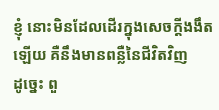ខ្ញុំ នោះមិនដែលដើរក្នុងសេចក្ដីងងឹតឡើយ គឺនឹងមានពន្លឺនៃជីវិតវិញ
ដូច្នេះ ពួ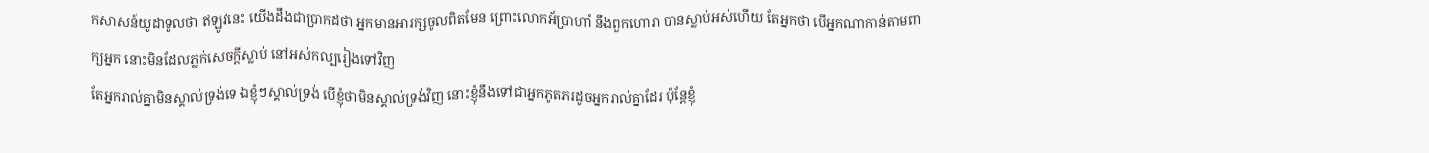កសាសន៍យូដាទូលថា ឥឡូវនេះ យើងដឹងជាប្រាកដថា អ្នកមានអារក្សចូលពិតមែន ព្រោះលោកអ័ប្រាហាំ នឹងពួកហោរា បានស្លាប់អស់ហើយ តែអ្នកថា បើអ្នកណាកាន់តាមពាក្យអ្នក នោះមិនដែលភ្លក់សេចក្ដីស្លាប់ នៅអស់កល្បរៀងទៅវិញ
តែអ្នករាល់គ្នាមិនស្គាល់ទ្រង់ទេ ឯខ្ញុំៗស្គាល់ទ្រង់ បើខ្ញុំថាមិនស្គាល់ទ្រង់វិញ នោះខ្ញុំនឹងទៅជាអ្នកភូតភរដូចអ្នករាល់គ្នាដែរ ប៉ុន្តែខ្ញុំ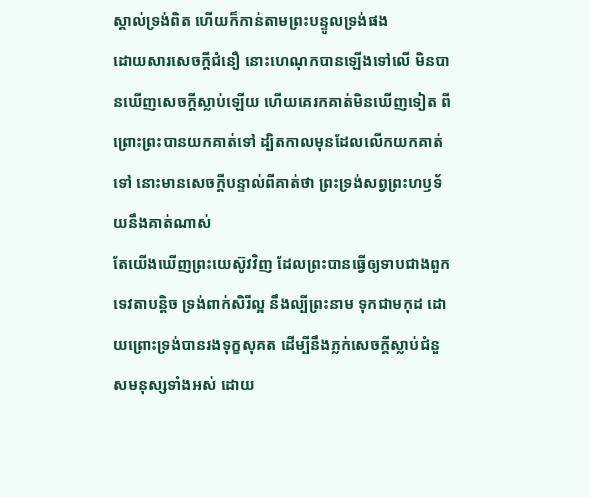ស្គាល់ទ្រង់ពិត ហើយក៏កាន់តាមព្រះបន្ទូលទ្រង់ផង
ដោយសារសេចក្ដីជំនឿ នោះហេណុកបានឡើងទៅលើ មិនបានឃើញសេចក្ដីស្លាប់ឡើយ ហើយគេរកគាត់មិនឃើញទៀត ពីព្រោះព្រះបានយកគាត់ទៅ ដ្បិតកាលមុនដែលលើកយកគាត់ទៅ នោះមានសេចក្ដីបន្ទាល់ពីគាត់ថា ព្រះទ្រង់សព្វព្រះហឫទ័យនឹងគាត់ណាស់
តែយើងឃើញព្រះយេស៊ូវវិញ ដែលព្រះបានធ្វើឲ្យទាបជាងពួកទេវតាបន្តិច ទ្រង់ពាក់សិរីល្អ នឹងល្បីព្រះនាម ទុកជាមកុដ ដោយព្រោះទ្រង់បានរងទុក្ខសុគត ដើម្បីនឹងភ្លក់សេចក្ដីស្លាប់ជំនួសមនុស្សទាំងអស់ ដោយ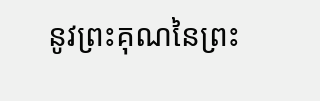នូវព្រះគុណនៃព្រះ